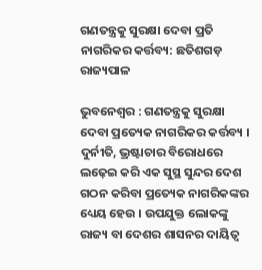ଗଣତନ୍ତ୍ରକୁ ସୁରକ୍ଷା ଦେବା ପ୍ରତି ନାଗରିକର କର୍ତ୍ତବ୍ୟ: ଛତିଶଗଡ଼ ରାଜ୍ୟପାଳ

ଭୁବନେଶ୍ୱର : ଗଣତନ୍ତ୍ରକୁ ସୁରକ୍ଷା ଦେବା ପ୍ରତ୍ୟେକ ନାଗରିକର କର୍ତ୍ତବ୍ୟ । ଦୁର୍ନୀତି, ଭ୍ରଷ୍ଟାଚାର ବିରୋଧରେ ଲଢ଼େଇ କରି ଏକ ସୁସ୍ଥ ସୁନ୍ଦର ଦେଶ ଗଠନ କରିବା ପ୍ରତ୍ୟେକ ନାଗରିକଙ୍କର ଧ୍ୟେୟ ହେଉ । ଉପଯୁକ୍ତ ଲୋକଙ୍କୁ ରାଜ୍ୟ ବା ଦେଶର ଶାସନର ଦାୟିତ୍ୱ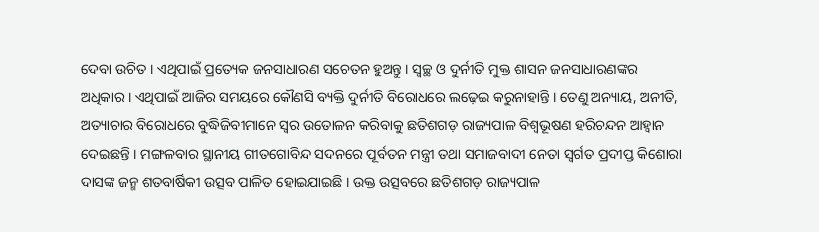ଦେବା ଉଚିତ । ଏଥିପାଇଁ ପ୍ରତ୍ୟେକ ଜନସାଧାରଣ ସଚେତନ ହୁଅନ୍ତୁ । ସ୍ୱଚ୍ଛ ଓ ଦୁର୍ନୀତି ମୁକ୍ତ ଶାସନ ଜନସାଧାରଣଙ୍କର ଅଧିକାର । ଏଥିପାଇଁ ଆଜିର ସମୟରେ କୌଣସି ବ୍ୟକ୍ତି ଦୁର୍ନୀତି ବିରୋଧରେ ଲଢ଼େଇ କରୁନାହାନ୍ତି । ତେଣୁ ଅନ୍ୟାୟ, ଅନୀତି, ଅତ୍ୟାଚାର ବିରୋଧରେ ବୁଦ୍ଧିଜିବୀମାନେ ସ୍ୱର ଉତୋଳନ କରିବାକୁ ଛତିଶଗଡ଼ ରାଜ୍ୟପାଳ ବିଶ୍ୱଭୂଷଣ ହରିଚନ୍ଦନ ଆହ୍ୱାନ ଦେଇଛନ୍ତି । ମଙ୍ଗଳବାର ସ୍ଥାନୀୟ ଗୀତଗୋବିନ୍ଦ ସଦନରେ ପୂର୍ବତନ ମନ୍ତ୍ରୀ ତଥା ସମାଜବାଦୀ ନେତା ସ୍ୱର୍ଗତ ପ୍ରଦୀପ୍ତ କିଶୋରା ଦାସଙ୍କ ଜନ୍ମ ଶତବାର୍ଷିକୀ ଉତ୍ସବ ପାଳିତ ହୋଇଯାଇଛି । ଉକ୍ତ ଉତ୍ସବରେ ଛତିଶଗଡ଼ ରାଜ୍ୟପାଳ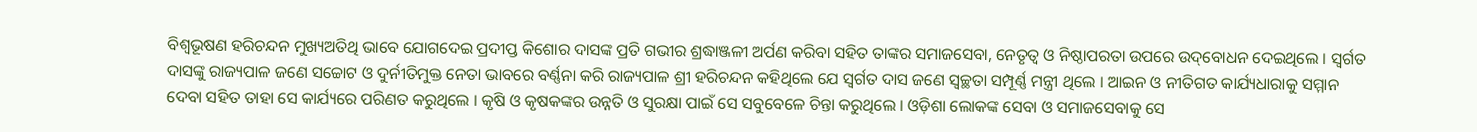ବିଶ୍ୱଭୂଷଣ ହରିଚନ୍ଦନ ମୁଖ୍ୟଅତିଥି ଭାବେ ଯୋଗଦେଇ ପ୍ରଦୀପ୍ତ କିଶୋର ଦାସଙ୍କ ପ୍ରତି ଗଭୀର ଶ୍ରଦ୍ଧାଞ୍ଜଳୀ ଅର୍ପଣ କରିବା ସହିତ ତାଙ୍କର ସମାଜସେବା, ନେତୃତ୍ୱ ଓ ନିଷ୍ଠାପରତା ଉପରେ ଉଦ୍‌ବୋଧନ ଦେଇଥିଲେ । ସ୍ୱର୍ଗତ ଦାସଙ୍କୁ ରାଜ୍ୟପାଳ ଜଣେ ସଚ୍ଚୋଟ ଓ ଦୁର୍ନୀତିମୁକ୍ତ ନେତା ଭାବରେ ବର୍ଣ୍ଣନା କରି ରାଜ୍ୟପାଳ ଶ୍ରୀ ହରିଚନ୍ଦନ କହିଥିଲେ ଯେ ସ୍ୱର୍ଗତ ଦାସ ଜଣେ ସ୍ୱଚ୍ଛତା ସମ୍ପୂର୍ଣ୍ଣ ମନ୍ତ୍ରୀ ଥିଲେ । ଆଇନ ଓ ନୀତିଗତ କାର୍ଯ୍ୟଧାରାକୁ ସମ୍ମାନ ଦେବା ସହିତ ତାହା ସେ କାର୍ଯ୍ୟରେ ପରିଣତ କରୁଥିଲେ । କୃଷି ଓ କୃଷକଙ୍କର ଉନ୍ନତି ଓ ସୁରକ୍ଷା ପାଇଁ ସେ ସବୁବେଳେ ଚିନ୍ତା କରୁଥିଲେ । ଓଡ଼ିଶା ଲୋକଙ୍କ ସେବା ଓ ସମାଜସେବାକୁ ସେ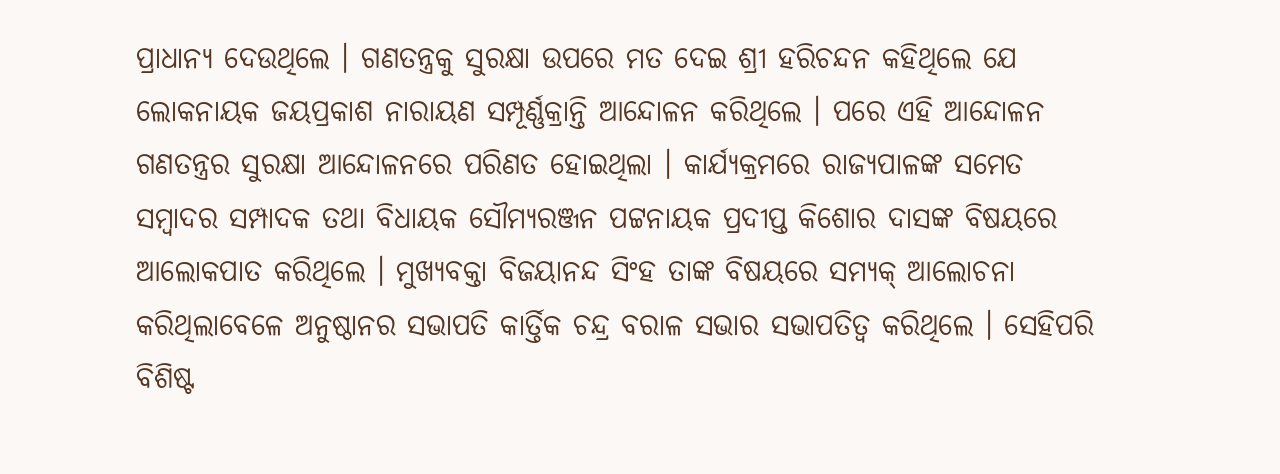ପ୍ରାଧାନ୍ୟ ଦେଉଥିଲେ । ଗଣତନ୍ତ୍ରକୁ ସୁରକ୍ଷା ଉପରେ ମତ ଦେଇ ଶ୍ରୀ ହରିଚନ୍ଦନ କହିଥିଲେ ଯେ ଲୋକନାୟକ ଜୟପ୍ରକାଶ ନାରାୟଣ ସମ୍ପୂର୍ଣ୍ଣକ୍ରାନ୍ତି ଆନ୍ଦୋଳନ କରିଥିଲେ । ପରେ ଏହି ଆନ୍ଦୋଳନ ଗଣତନ୍ତ୍ରର ସୁରକ୍ଷା ଆନ୍ଦୋଳନରେ ପରିଣତ ହୋଇଥିଲା । କାର୍ଯ୍ୟକ୍ରମରେ ରାଜ୍ୟପାଳଙ୍କ ସମେତ ସମ୍ବାଦର ସମ୍ପାଦକ ତଥା ବିଧାୟକ ସୌମ୍ୟରଞ୍ଜନ ପଟ୍ଟନାୟକ ପ୍ରଦୀପ୍ତ କିଶୋର ଦାସଙ୍କ ବିଷୟରେ ଆଲୋକପାତ କରିଥିଲେ । ମୁଖ୍ୟବକ୍ତା ବିଜୟାନନ୍ଦ ସିଂହ ତାଙ୍କ ବିଷୟରେ ସମ୍ୟକ୍ ଆଲୋଚନା କରିଥିଲାବେଳେ ଅନୁଷ୍ଠାନର ସଭାପତି କାର୍ତ୍ତିକ ଚନ୍ଦ୍ର ବରାଳ ସଭାର ସଭାପତିତ୍ୱ କରିଥିଲେ । ସେହିପରି ବିଶିଷ୍ଟ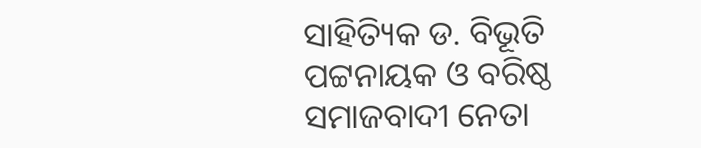ସାହିତ୍ୟିକ ଡ. ବିଭୂତି ପଟ୍ଟନାୟକ ଓ ବରିଷ୍ଠ ସମାଜବାଦୀ ନେତା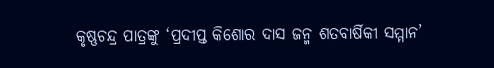କୃଷ୍ଣଚନ୍ଦ୍ର ପାତ୍ରଙ୍କୁ ‘ପ୍ରଦୀପ୍ତ କିଶୋର ଦାସ ଜନ୍ମ ଶତବାର୍ଷିକୀ ସମ୍ମାନ’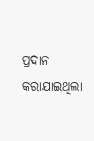ପ୍ରଦାନ କରାଯାଇଥିଲା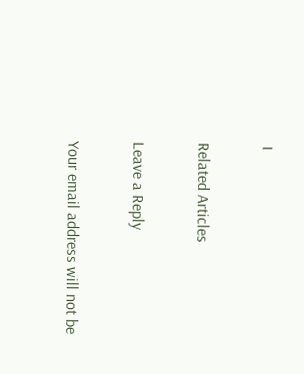।

Related Articles

Leave a Reply

Your email address will not be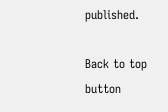published.

Back to top button